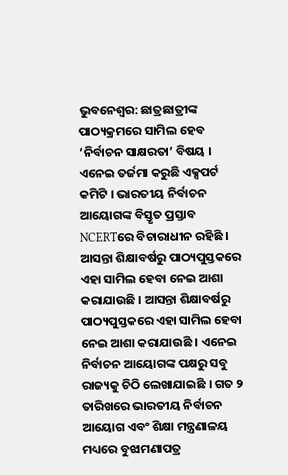ଭୁବନେଶ୍ବର: ଛାତ୍ରଛାତ୍ରୀଙ୍କ ପାଠ୍ୟକ୍ରମରେ ସାମିଲ ହେବ ‘ନିର୍ବାଚନ ସାକ୍ଷରତା’ ବିଷୟ । ଏନେଇ ତର୍ଜମା କରୁଛି ଏକ୍ସପର୍ଟ କମିଟି । ଭାରତୀୟ ନିର୍ବାଚନ ଆୟୋଗଙ୍କ ବିସ୍ତୃତ ପ୍ରସ୍ତାବ NCERTରେ ବିଚାରାଧୀନ ରହିଛି । ଆସନ୍ତା ଶିକ୍ଷାବର୍ଷରୁ ପାଠ୍ୟପୁସ୍ତକରେ ଏହା ସାମିଲ ହେବା ନେଇ ଆଶା କରାଯାଉଛି । ଆସନ୍ତା ଶିକ୍ଷାବର୍ଷରୁ ପାଠ୍ୟପୁସ୍ତକରେ ଏହା ସାମିଲ ହେବା ନେଇ ଆଶା କରାଯାଉଛି । ଏନେଇ ନିର୍ବାଚନ ଆୟୋଗଙ୍କ ପକ୍ଷରୁ ସବୁ ରାଜ୍ୟକୁ ଚିଠି ଲେଖାଯାଇଛି । ଗତ ୨ ତାରିଖରେ ଭାରତୀୟ ନିର୍ବାଚନ ଆୟୋଗ ଏବଂ ଶିକ୍ଷା ମନ୍ତ୍ରଣାଳୟ ମଧ୍ୟରେ ବୁଝାମଣାପତ୍ର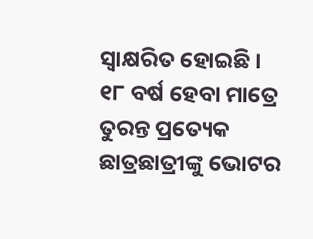ସ୍ବାକ୍ଷରିତ ହୋଇଛି ।
୧୮ ବର୍ଷ ହେବା ମାତ୍ରେ ତୁରନ୍ତ ପ୍ରତ୍ୟେକ ଛାତ୍ରଛାତ୍ରୀଙ୍କୁ ଭୋଟର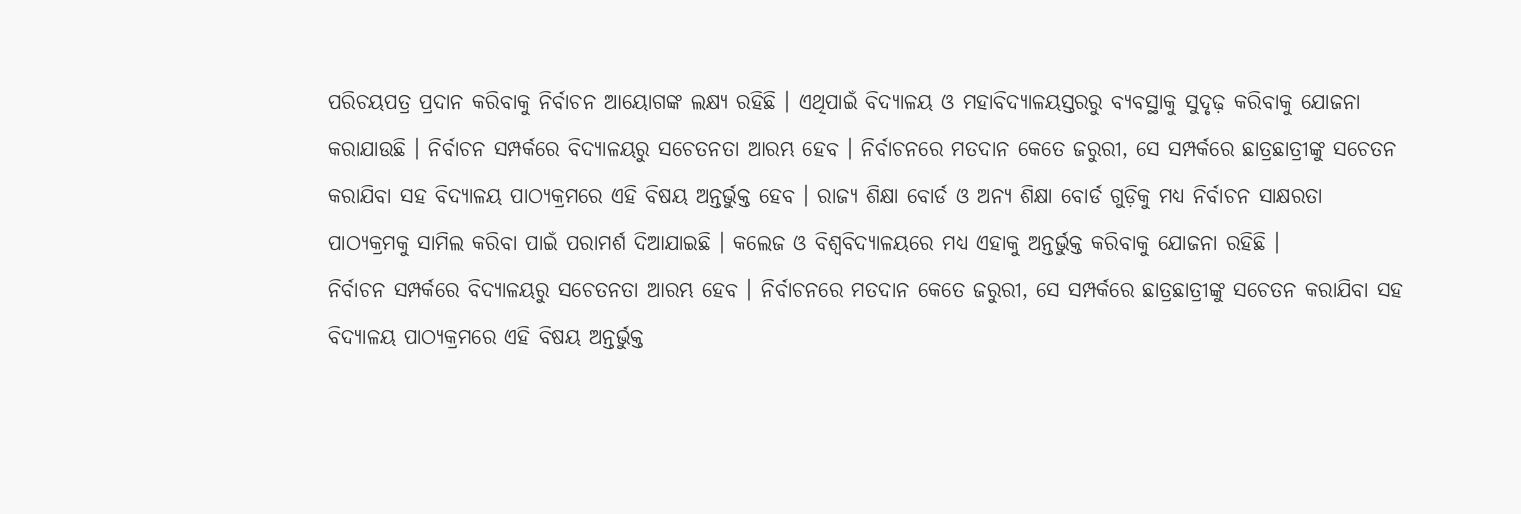ପରିଚୟପତ୍ର ପ୍ରଦାନ କରିବାକୁ ନିର୍ବାଚନ ଆୟୋଗଙ୍କ ଲକ୍ଷ୍ୟ ରହିଛି । ଏଥିପାଇଁ ବିଦ୍ୟାଳୟ ଓ ମହାବିଦ୍ୟାଳୟସ୍ତରରୁ ବ୍ୟବସ୍ଥାକୁ ସୁଦୃଢ଼ କରିବାକୁ ଯୋଜନା କରାଯାଉଛି । ନିର୍ବାଚନ ସମ୍ପର୍କରେ ବିଦ୍ୟାଳୟରୁ ସଚେତନତା ଆରମ୍ଭ ହେବ । ନିର୍ବାଚନରେ ମତଦାନ କେତେ ଜରୁରୀ, ସେ ସମ୍ପର୍କରେ ଛାତ୍ରଛାତ୍ରୀଙ୍କୁ ସଚେତନ କରାଯିବା ସହ ବିଦ୍ୟାଳୟ ପାଠ୍ୟକ୍ରମରେ ଏହି ବିଷୟ ଅନ୍ତର୍ଭୁକ୍ତ ହେବ । ରାଜ୍ୟ ଶିକ୍ଷା ବୋର୍ଡ ଓ ଅନ୍ୟ ଶିକ୍ଷା ବୋର୍ଡ ଗୁଡ଼ିକୁ ମଧ୍ୟ ନିର୍ବାଚନ ସାକ୍ଷରତା ପାଠ୍ୟକ୍ରମକୁ ସାମିଲ କରିବା ପାଇଁ ପରାମର୍ଶ ଦିଆଯାଇଛି । କଲେଜ ଓ ବିଶ୍ବବିଦ୍ୟାଳୟରେ ମଧ୍ୟ ଏହାକୁ ଅନ୍ତର୍ଭୁକ୍ତ କରିବାକୁ ଯୋଜନା ରହିଛି ।
ନିର୍ବାଚନ ସମ୍ପର୍କରେ ବିଦ୍ୟାଳୟରୁ ସଚେତନତା ଆରମ୍ଭ ହେବ । ନିର୍ବାଚନରେ ମତଦାନ କେତେ ଜରୁରୀ, ସେ ସମ୍ପର୍କରେ ଛାତ୍ରଛାତ୍ରୀଙ୍କୁ ସଚେତନ କରାଯିବା ସହ ବିଦ୍ୟାଳୟ ପାଠ୍ୟକ୍ରମରେ ଏହି ବିଷୟ ଅନ୍ତର୍ଭୁକ୍ତ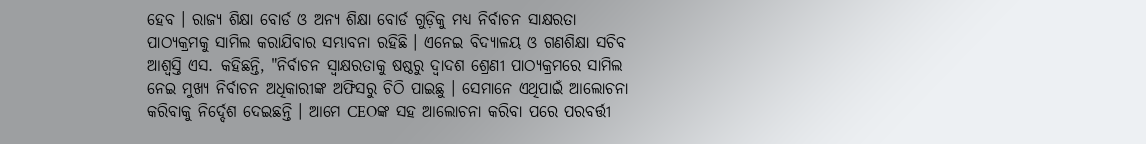ହେବ । ରାଜ୍ୟ ଶିକ୍ଷା ବୋର୍ଡ ଓ ଅନ୍ୟ ଶିକ୍ଷା ବୋର୍ଡ ଗୁଡ଼ିକୁ ମଧ୍ୟ ନିର୍ବାଚନ ସାକ୍ଷରତା ପାଠ୍ୟକ୍ରମକୁ ସାମିଲ କରାଯିବାର ସମ୍ଭାବନା ରହିଛି । ଏନେଇ ବିଦ୍ୟାଳୟ ଓ ଗଣଶିକ୍ଷା ସଚିବ ଆଶ୍ବସ୍ତି ଏସ. କହିଛନ୍ତି, "ନିର୍ବାଚନ ସ୍ଵାକ୍ଷରତାକୁ ଷଷ୍ଠରୁ ଦ୍ୱାଦଶ ଶ୍ରେଣୀ ପାଠ୍ୟକ୍ରମରେ ସାମିଲ ନେଇ ମୁଖ୍ୟ ନିର୍ବାଚନ ଅଧିକାରୀଙ୍କ ଅଫିସରୁ ଚିଠି ପାଇଛୁ । ସେମାନେ ଏଥିପାଇଁ ଆଲୋଚନା କରିବାକୁ ନିର୍ଦ୍ଦେଶ ଦେଇଛନ୍ତି । ଆମେ CEOଙ୍କ ସହ ଆଲୋଚନା କରିବା ପରେ ପରବର୍ତ୍ତୀ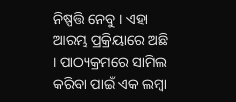ନିଷ୍ପତ୍ତି ନେବୁ । ଏହା ଆରମ୍ଭ ପ୍ରକ୍ରିୟାରେ ଅଛି । ପାଠ୍ୟକ୍ରମରେ ସାମିଲ କରିବା ପାଇଁ ଏକ ଲମ୍ବା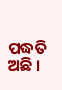ପଦ୍ଧତି ଅଛି ।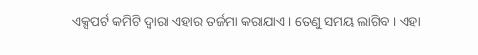ଏକ୍ସପର୍ଟ କମିଟି ଦ୍ୱାରା ଏହାର ତର୍ଜମା କରାଯାଏ । ତେଣୁ ସମୟ ଲାଗିବ । ଏହା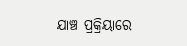ଯାଞ୍ଚ ପ୍ରକ୍ରିୟାରେ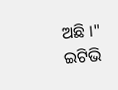ଅଛି ।"
ଇଟିଭି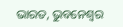ଭାରତ, ଭୁବନେଶ୍ବର